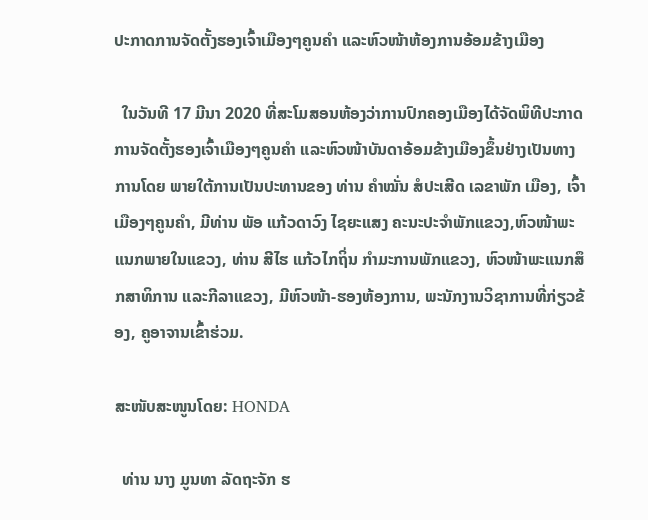ປະກາດການຈັດຕັ້ງຮອງເຈົ້າເມືອງໆຄູນຄໍາ ແລະຫົວໜ້າຫ້ອງການອ້ອມຂ້າງເມືອງ

  ໃນວັນທີ 17 ມີນາ 2020 ທີ່ສະໂມສອນຫ້ອງວ່າການປົກຄອງເມືອງໄດ້ຈັດພິທີປະກາດການຈັດຕັ້ງຮອງເຈົ້າເມືອງໆຄູນຄໍາ ແລະຫົວໜ້າບັນດາອ້ອມຂ້າງເມືອງຂຶ້ນຢ່າງເປັນທາງການໂດຍ ພາຍໃຕ້ການເປັນປະທານຂອງ ທ່ານ ຄໍາໝັ່ນ ສໍປະເສີດ ເລຂາພັກ ເມືອງ, ເຈົ້າເມືອງໆຄູນຄໍາ, ມີທ່ານ ພັອ ແກ້ວດາວົງ ໄຊຍະແສງ ຄະນະປະຈໍາພັກແຂວງ,ຫົວໜ້າພະແນກພາຍໃນແຂວງ, ທ່ານ ສີໄຮ ແກ້ວໄກຖິ່ນ ກໍາມະການພັກແຂວງ, ຫົວໜ້າພະແນກສຶກສາທິການ ແລະກີລາແຂວງ, ມີຫົວໜ້າ-ຮອງຫ້ອງການ, ພະນັກງານວິຊາການທີ່ກ່ຽວຂ້ອງ, ຄູອາຈານເຂົ້າຮ່ວມ.

ສະໜັບສະໜູນໂດຍ: HONDA

  ທ່ານ ນາງ ມູນທາ ລັດຖະຈັກ ຮ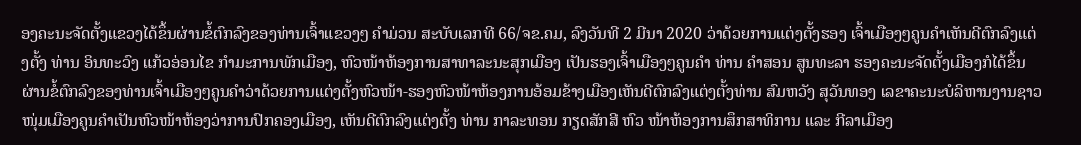ອງຄະນະຈັດຕັ້ງແຂວງໄດ້ຂຶ້ນຜ່ານຂໍ້ຕົກລົງຂອງທ່ານເຈົ້າແຂວງໆ ຄໍາມ່ວນ ສະບັບເລກທີ 66/ຈຂ.ຄມ, ລົງວັນທີ 2 ມີນາ 2020 ວ່າດ້ວຍການແຕ່ງຕັ້ງຮອງ ເຈົ້າເມືອງໆຄູນຄໍາເຫັນດີຕົກລົງແຕ່ງຕັ້ງ ທ່ານ ອິນທະວົງ ແກ້ວອ່ອນໄຂ ກໍາມະການພັກເມືອງ, ຫົວໜ້າຫ້ອງການສາທາລະນະສຸກເມືອງ ເປັນຮອງເຈົ້າເມືອງໆຄູນຄໍາ ທ່ານ ຄໍາສອນ ສູນທະລາ ຮອງຄະນະຈັດຕັ້ງເມືອງກໍໄດ້ຂຶ້ນຜ່ານຂໍ້ຕົກລົງຂອງທ່ານເຈົ້າເມືອງໆຄູນຄໍາວ່າດ້ວຍການແຕ່ງຕັ້ງຫົວໜ້າ-ຮອງຫົວໜ້າຫ້ອງການອ້ອມຂ້າງເມືອງເຫັນດີຕົກລົງແຕ່ງຕັ້ງທ່ານ ສົມຫວັງ ສຸວັນທອງ ເລຂາຄະນະບໍລິຫານງານຊາວໜຸ່ມເມືອງຄູນຄໍາເປັນຫົວໜ້າຫ້ອງວ່າການປົກຄອງເມືອງ, ເຫັນດີຕົກລົງແຕ່ງຕັ້ງ ທ່ານ ກາລະທອນ ກຽດສັກສີ ຫົວ ໜ້າຫ້ອງການສຶກສາທິການ ແລະ ກີລາເມືອງ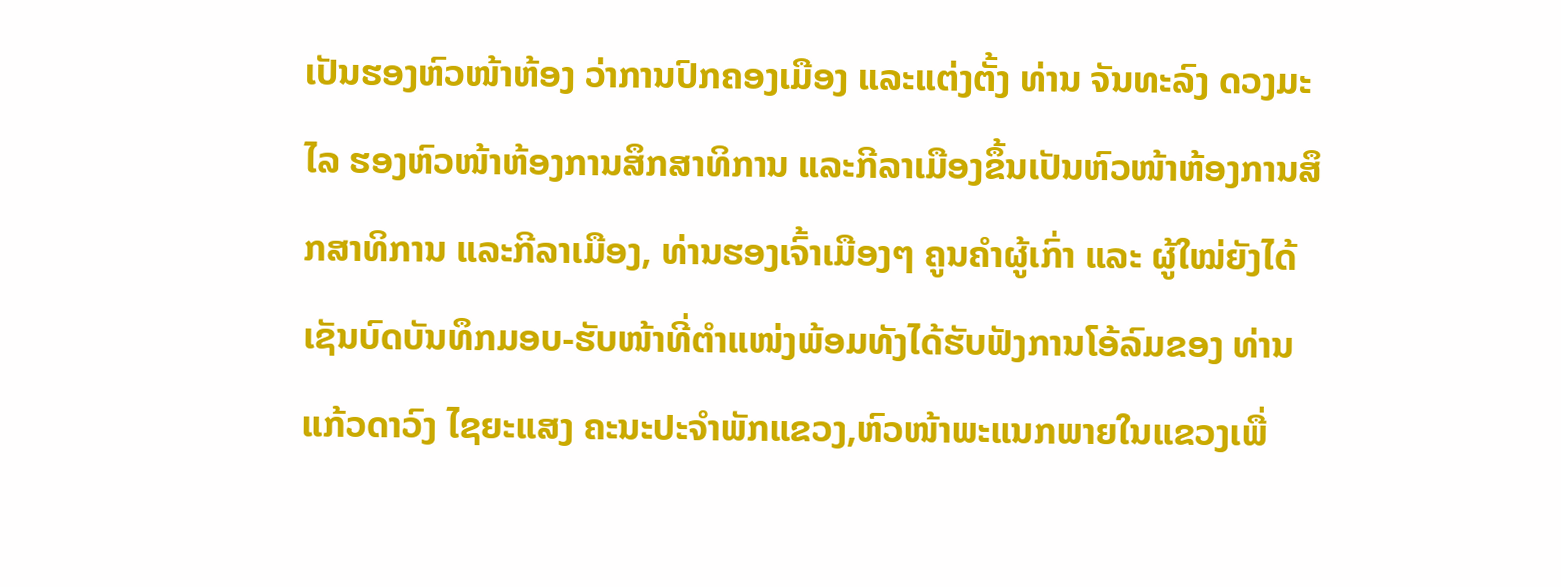ເປັນຮອງຫົວໜ້າຫ້ອງ ວ່າການປົກຄອງເມືອງ ແລະແຕ່ງຕັ້ງ ທ່ານ ຈັນທະລົງ ດວງມະໄລ ຮອງຫົວໜ້າຫ້ອງການສຶກສາທິການ ແລະກີລາເມືອງຂຶ້ນເປັນຫົວໜ້າຫ້ອງການສຶກສາທິການ ແລະກີລາເມືອງ, ທ່ານຮອງເຈົ້າເມືອງໆ ຄູນຄໍາຜູ້ເກົ່າ ແລະ ຜູ້ໃໝ່ຍັງໄດ້ເຊັນບົດບັນທຶກມອບ-ຮັບໜ້າທີ່ຕໍາແໜ່ງພ້ອມທັງໄດ້ຮັບຟັງການໂອ້ລົມຂອງ ທ່ານ ແກ້ວດາວົງ ໄຊຍະແສງ ຄະນະປະຈໍາພັກແຂວງ,ຫົວໜ້າພະແນກພາຍໃນແຂວງເພື່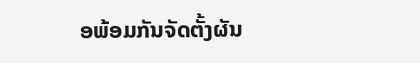ອພ້ອມກັນຈັດຕັ້ງຜັນ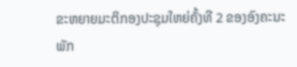ຂະຫຍາຍມະຕິກອງປະຊຸມໃຫຍ່ຄັ້ງທີ 2 ຂອງອົງຄະນະພັກ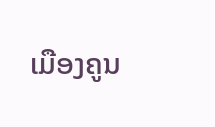ເມືອງຄູນ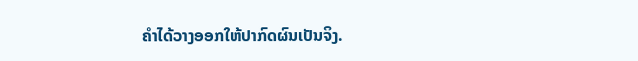ຄໍາໄດ້ວາງອອກໃຫ້ປາກົດຜົນເປັນຈິງ.